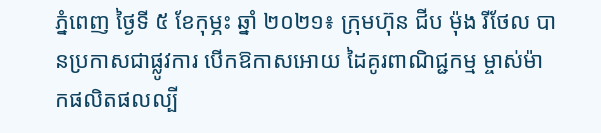ភ្នំពេញ ថ្ងៃទី ៥ ខែកុម្ភះ ឆ្នាំ ២០២១៖ ក្រុមហ៊ុន ជីប ម៉ុង រីថែល បានប្រកាសជាផ្លូវការ បើកឱកាសអោយ ដៃគូរពាណិជ្ជកម្ម ម្ចាស់ម៉ាកផលិតផលល្បី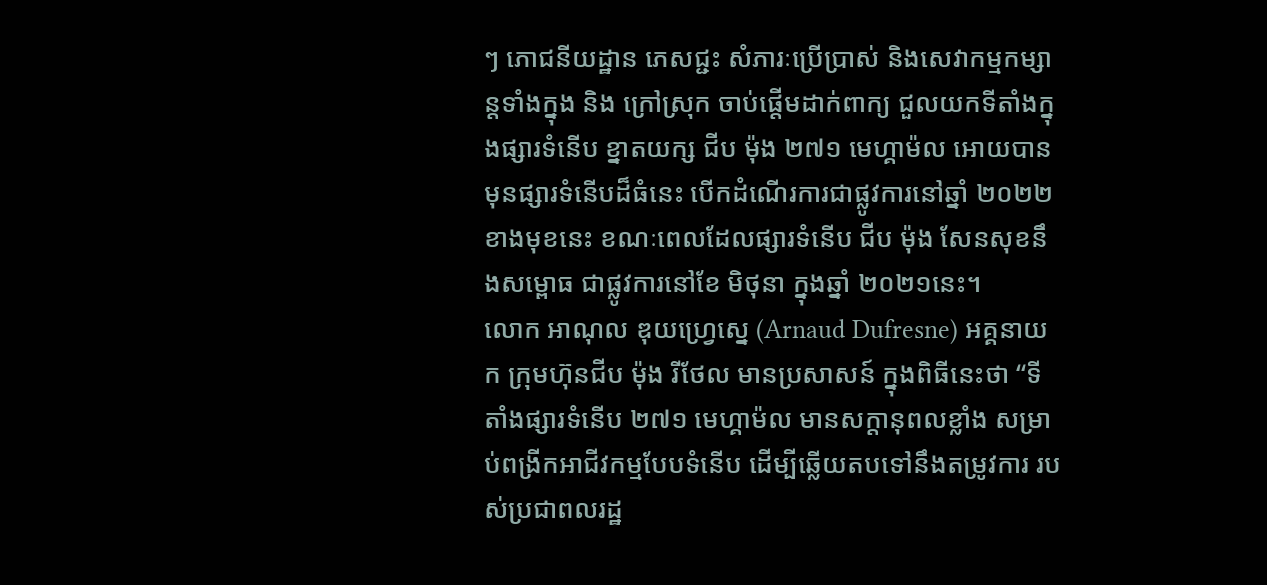ៗ ភោជនីយដ្ឋាន ភេសជ្ជះ សំភារៈប្រើប្រាស់ និងសេវាកម្មកម្សាន្តទាំងក្នុង និង ក្រៅស្រុក ចាប់ផ្តើមដាក់ពាក្យ ជួលយកទីតាំងក្នុងផ្សារទំនើប ខ្នាតយក្ស ជីប ម៉ុង ២៧១ មេហ្គាម៉ល អោយបានមុនផ្សារទំនើបដ៏ធំនេះ បើកដំណើរការជាផ្លូវការនៅឆ្នាំ ២០២២ ខាងមុខនេះ ខណៈពេលដែលផ្សារទំនើប ជីប ម៉ុង សែនសុខនឹងសម្ពោធ ជាផ្លូវការនៅខែ មិថុនា ក្នុងឆ្នាំ ២០២១នេះ។
លោក អាណុល ឌុយហ្វ្រេស្នេ (Arnaud Dufresne) អគ្គនាយក ក្រុមហ៊ុនជីប ម៉ុង រីថែល មានប្រសាសន៍ ក្នុងពិធីនេះថា “ទីតាំងផ្សារទំនើប ២៧១ មេហ្គាម៉ល មានសក្តានុពលខ្លាំង សម្រាប់ពង្រីកអាជីវកម្មបែបទំនើប ដើម្បីឆ្លើយតបទៅនឹងតម្រូវការ របស់ប្រជាពលរដ្ឋ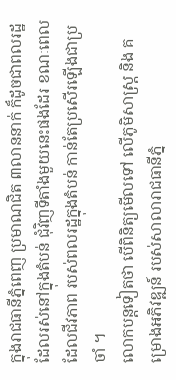ក្នុងរាជធានីភ្នំពេញ ប្រមាណជិត ៣លាននាក់ ក៏ដូចជាពលរដ្ឋ ដែលរស់នៅក្នុងតំបន់ ជុំវិញទីតាំងមួយនេះផងដែរ ខណៈពេលដែលជីវភាព របស់ពលរដ្ឋក្នុងតំបន់ កាន់តែប្រសើរឡើងជាប្រចាំ ។
លោកបន្តទៀតថា បើពិនិត្យមើលទៅ លើភូមិសាស្រ្ត និង គម្រោងអភិវឌ្ឍន៍ របស់សាលារាជធានីភ្នំ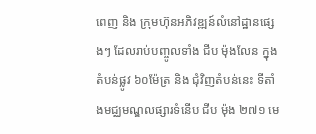ពេញ និង ក្រុមហ៊ុនអភិវឌ្ឍន៍លំនៅដ្ឋានផ្សេងៗ ដែលរាប់បញ្ចូលទាំង ជីប ម៉ុងលែន ក្នុងតំបន់ផ្លូវ ៦០ម៉ែត្រ និង ជុំវិញតំបន់នេះ ទីតាំងមជ្ឈមណ្ឌលផ្សារទំនើប ជីប ម៉ុង ២៧១ មេ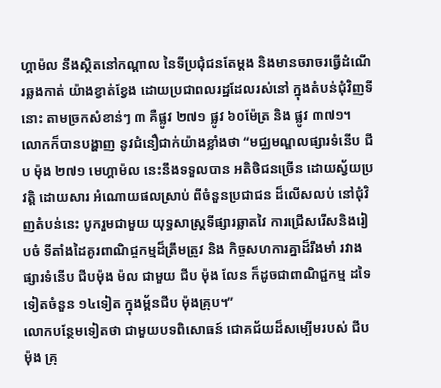ហ្គាម៉ល នឹងស្ថិតនៅកណ្តាល នៃទីប្រជុំជនតែម្តង និងមានចរាចរធ្វើដំណើរឆ្លងកាត់ យ៉ាងខ្វាត់ខ្វែង ដោយប្រជាពលរដ្ឋដែលរស់នៅ ក្នុងតំបន់ជុំវិញទីនោះ តាមច្រកសំខាន់ៗ ៣ គឺផ្លូវ ២៧១ ផ្លូវ ៦០ម៉ែត្រ និង ផ្លូវ ៣៧១។
លោកក៏បានបង្ហាញ នូវជំនឿជាក់យ៉ាងខ្លាំងថា “មជ្ឈមណ្ឌលផ្សារទំនើប ជីប ម៉ុង ២៧១ មេហ្គាម៉ល នេះនឹងទទួលបាន អតិថិជនច្រើន ដោយស្វ័យប្រវត្តិ ដោយសារ អំណោយផលស្រាប់ ពីចំនួនប្រជាជន ដ៏លើសលប់ នៅជុំវិញតំបន់នេះ បូករួមជាមួយ យុទ្ធសាស្រ្តទីផ្សារឆ្លាតវៃ ការជ្រើសរើសនិងរៀបចំ ទីតាំងដៃគូរពាណិជ្ចកម្មដ៏ត្រឹមត្រូវ និង កិច្ចសហការគ្នាដ៏រឹងមាំ រវាងផ្សារទំនើប ជីបម៉ុង ម៉ល ជាមួយ ជីប ម៉ុង លែន ក៏ដូចជាពាណិជ្ជកម្ម ដទៃទៀតចំនួន ១៤ទៀត ក្នុងម្ព័នជីប ម៉ុងគ្រុប។”
លោកបន្ថែមទៀតថា ជាមួយបទពិសោធន៍ ជោគជ័យដ៏សម្បើមរបស់ ជីប ម៉ុង គ្រុ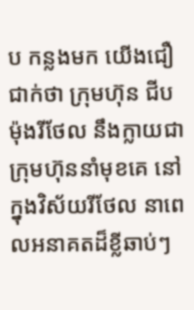ប កន្លងមក យើងជឿជាក់ថា ក្រុមហ៊ុន ជីប ម៉ុងរីថែល នឹងក្លាយជាក្រុមហ៊ុននាំមុខគេ នៅក្នុងវិស័យរីថែល នាពេលអនាគតដ៏ខ្លីឆាប់ៗ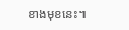ខាងមុខនេះ៕